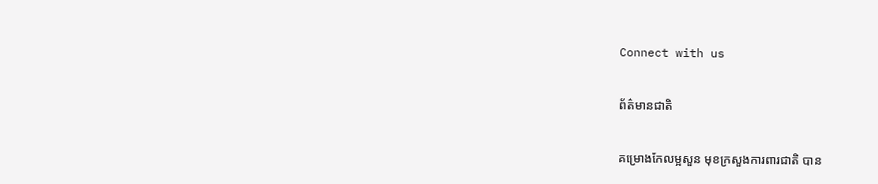Connect with us

ព័ត៌មានជាតិ

គម្រោងកែលម្អសួន មុខក្រសួងការពារជាតិ បាន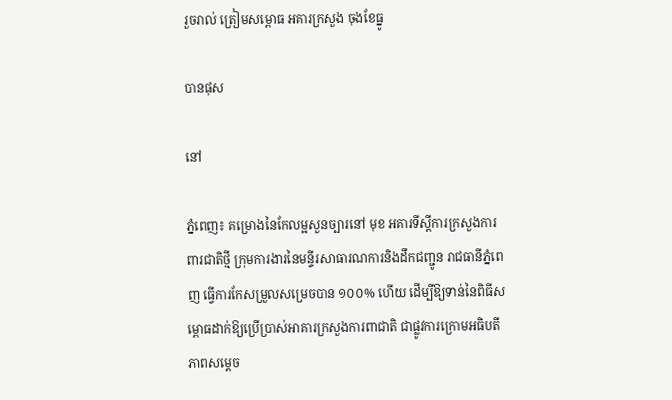រួចរាល់ ត្រៀមសម្ពោធ អគារក្រសួង ចុងខែធ្នូ

បានផុស

នៅ

ភ្នំពេញ៖ គម្រោងនៃកែលម្អសួនច្បារនៅ មុខ អគារទីស្តីការក្រសួងការពារជាតិថ្មី ក្រុមការងារនៃមន្ទីរសាធារណការនិងដឹកជញ្ជូន រាជធានីភ្នំពេញ ធ្វើការកែសម្រួលសម្រេចបាន ១០០% ហើយ ដើម្បីឱ្យទាន់នៃពិធីសម្ពោធដាក់ឱ្យប្រើប្រាស់អាគារក្រសួងការពាជាតិ ជាផ្លូវការក្រោមអធិបតីភាពសម្តេច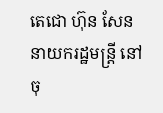តេជោ ហ៊ុន សែន នាយករដ្ឋមន្ត្រី នៅ ចុ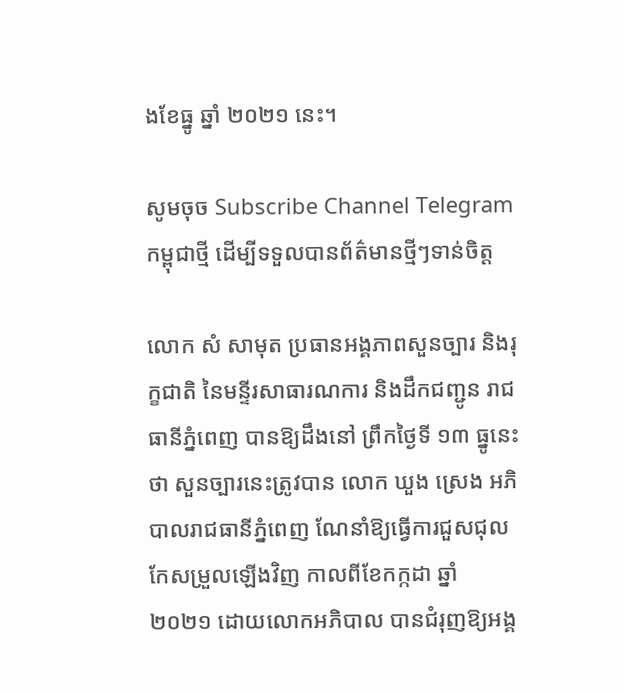ងខែធ្នូ ឆ្នាំ ២០២១ នេះ។

សូមចុច Subscribe Channel Telegram កម្ពុជាថ្មី ដើម្បីទទួលបានព័ត៌មានថ្មីៗទាន់ចិត្ត

លោក សំ សាមុត ប្រធានអង្គភាពសួនច្បារ និងរុក្ខជាតិ នៃមន្ទីរសាធារណការ និងដឹកជញ្ជូន រាជធានីភ្នំពេញ បានឱ្យដឹងនៅ ព្រឹកថ្ងៃទី ១៣ ធ្នូនេះថា សួនច្បារនេះត្រូវបាន លោក ឃួង ស្រេង អភិបាលរាជធានីភ្នំពេញ ណែនាំឱ្យធ្វើការជួសជុលកែសម្រួលឡើងវិញ កាលពីខែកក្កដា ឆ្នាំ ២០២១ ដោយលោកអភិបាល បានជំរុញឱ្យអង្គ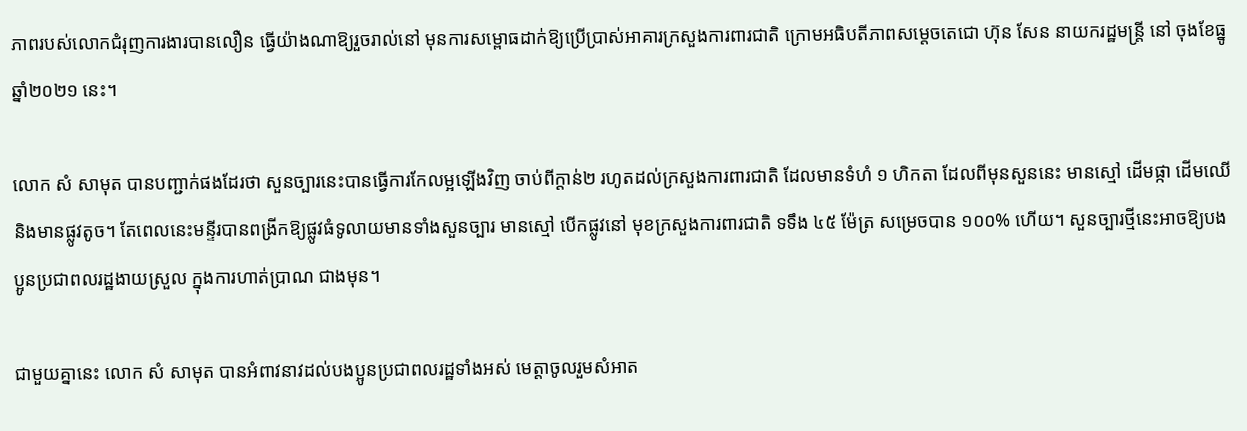ភាពរបស់លោកជំរុញការងារបានលឿន ធ្វើយ៉ាងណាឱ្យរួចរាល់នៅ មុនការសម្ពោធដាក់ឱ្យប្រើប្រាស់អាគារក្រសួងការពារជាតិ ក្រោមអធិបតីភាពសម្តេចតេជោ ហ៊ុន សែន នាយករដ្ឋមន្ត្រី នៅ ចុងខែធ្នូ ឆ្នាំ២០២១ នេះ។

លោក សំ សាមុត បានបញ្ជាក់ផងដែរថា សួនច្បារនេះបានធ្វើការកែលម្អឡើងវិញ ចាប់ពីក្តាន់២ រហូតដល់ក្រសួងការពារជាតិ ដែលមានទំហំ ១ ហិកតា ដែលពីមុនសួននេះ មានស្មៅ ដើមផ្កា ដើមឈើ និងមានផ្លូវតូច។ តែពេលនេះមន្ទីរបានពង្រីកឱ្យផ្លូវធំទូលាយមានទាំងសួនច្បារ មានស្មៅ បើកផ្លូវនៅ មុខក្រសួងការពារជាតិ ទទឹង ៤៥ ម៉ែត្រ សម្រេចបាន ១០០% ហើយ។ សួនច្បារថ្មីនេះអាចឱ្យបងប្អូនប្រជាពលរដ្ឋងាយស្រួល ក្នុងការហាត់ប្រាណ ជាងមុន។

ជាមួយគ្នានេះ លោក សំ សាមុត បានអំពាវនាវដល់បងប្អូនប្រជាពលរដ្ឋទាំងអស់ មេត្តាចូលរួមសំអាត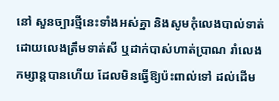នៅ សួនច្បារថ្មីនេះទាំងអស់គ្នា និងសូមកុំលេងបាល់ទាត់ ដោយលេងត្រឹមទាត់សី ឬដាក់បាស់ហាត់ប្រាណ រាំលេងកម្សាន្តបានហើយ ដែលមិនធ្វើឱ្យប៉ះពាល់ទៅ ដល់ដើម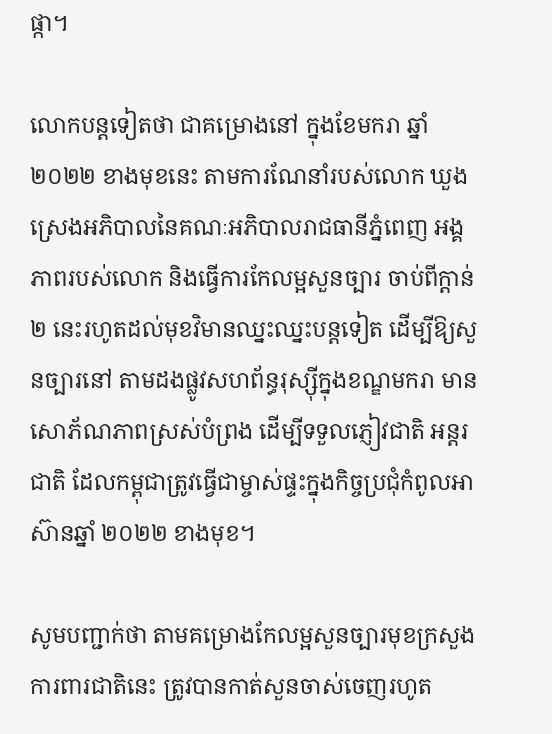ផ្កា។

លោកបន្តទៀតថា ជាគម្រោងនៅ ក្នុងខែមករា ឆ្នាំ ២០២២ ខាងមុខនេះ តាមការណែនាំរបស់លោក ឃួង ស្រេងអភិបាលនៃគណៈអភិបាលរាជធានីភ្នំពេញ អង្គភាពរបស់លោក និងធ្វើការកែលម្អសួនច្បារ ចាប់ពីក្តាន់ ២ នេះរហូតដល់មុខវិមានឈ្នះឈ្នះបន្តទៀត ដើម្បីឱ្យសួនច្បារនៅ តាមដងផ្លូវសហព័ន្ធរុស្ស៊ីក្នុងខណ្ឌមករា មានសោភ័ណភាពស្រស់បំព្រង ដើម្បីទទួលភ្ញៀវជាតិ អន្តរជាតិ ដែលកម្ពុជាត្រូវធ្វើជាម្ចាស់ផ្ទះក្នុងកិច្ចប្រជុំកំពូលអាស៊ានឆ្នាំ ២០២២ ខាងមុខ។

សូមបញ្ជាក់ថា តាមគម្រោងកែលម្អសួនច្បារមុខក្រសួងការពារជាតិនេះ ត្រូវបានកាត់សួនចាស់ចេញរហូត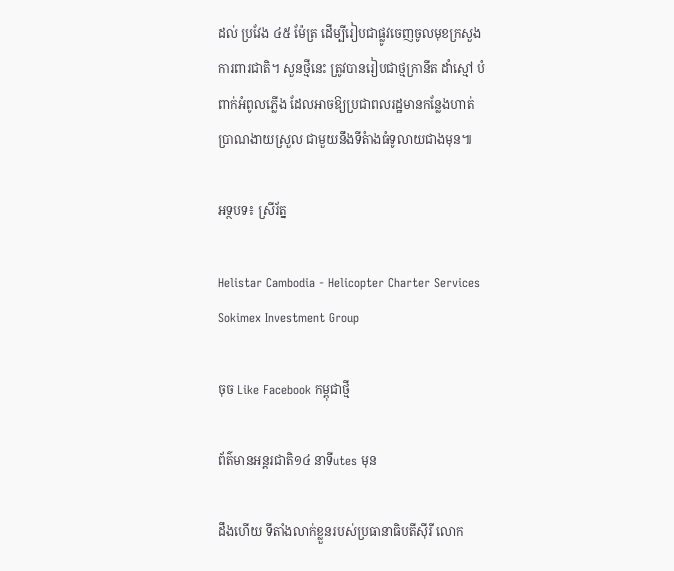ដល់ ប្រវែង ៤៥ ម៉ែត្រ ដើម្បីរៀបជាផ្លូវចេញចូលមុខក្រសួងការពារជាតិ។ សួនថ្មីនេះ ត្រូវបានរៀបជាថ្មក្រានីត ដាំស្មៅ បំពាក់អំពូលភ្លើង ដែលអាចឱ្យប្រជាពលរដ្ឋមានកន្លែងហាត់ប្រាណងាយស្រួល ជាមួយនឹងទីតំាងធំទូលាយជាងមុន៕

អទ្ថបទ៖ ស្រីរ័ត្ន

Helistar Cambodia - Helicopter Charter Services
Sokimex Investment Group

ចុច Like Facebook កម្ពុជាថ្មី

ព័ត៌មានអន្ដរជាតិ១៤ នាទីutes មុន

ដឹងហើយ ទីតាំងលាក់ខ្លួនរបស់ប្រធានាធិបតីស៊ីរី លោក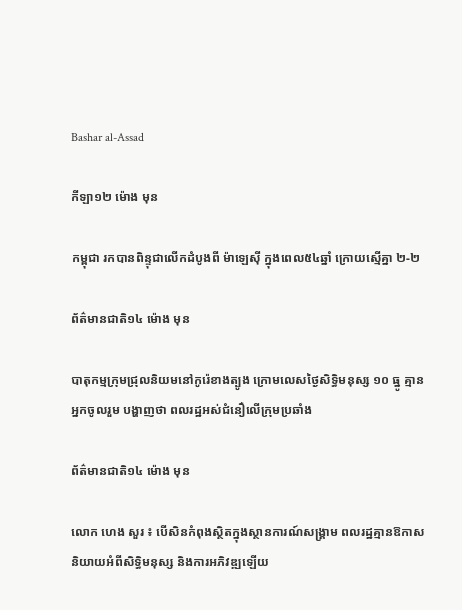Bashar al-Assad

កីឡា១២ ម៉ោង មុន

កម្ពុជា រកបានពិន្ទុជាលើកដំបូងពី ម៉ាឡេស៊ី ក្នុងពេល៥៤ឆ្នាំ ក្រោយស្មើគ្នា ២-២

ព័ត៌មានជាតិ១៤ ម៉ោង មុន

បាតុកម្មក្រុមជ្រុលនិយមនៅកូរ៉េខាងត្បូង ក្រោមលេសថ្ងៃសិទ្ធិមនុស្ស ១០ ធ្នូ គ្មានអ្នកចូលរួម បង្ហាញថា ពលរដ្ឋអស់ជំនឿលើក្រុមប្រឆាំង

ព័ត៌មានជាតិ១៤ ម៉ោង មុន

លោក ហេង សួរ ៖ បើសិនកំពុងស្ថិតក្នុងស្ថានការណ៍សង្គ្រាម ពលរដ្ឋគ្មានឱកាសនិយាយអំពីសិទ្ធិមនុស្ស និងការអភិវឌ្ឍឡើយ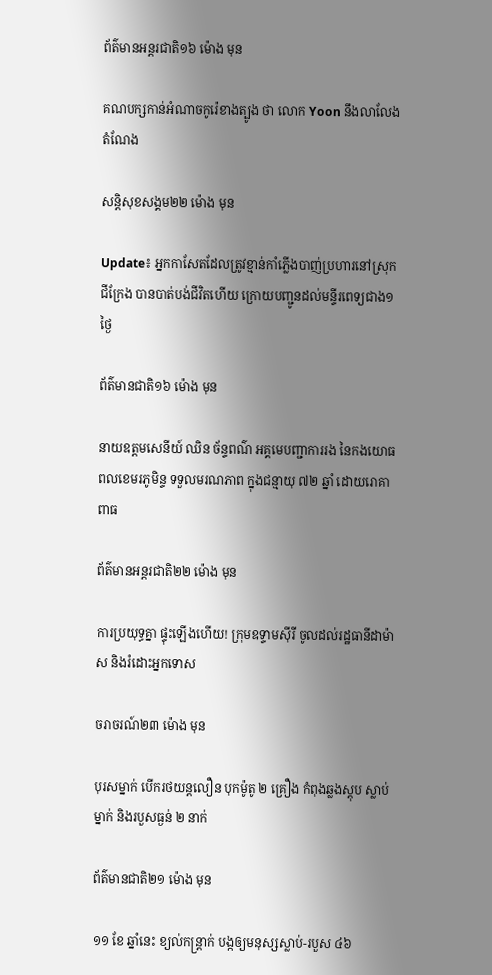ព័ត៌មានអន្ដរជាតិ១៦ ម៉ោង មុន

គណបក្សកាន់អំណាចកូរ៉េខាងត្បូង ថា លោក Yoon នឹងលាលែងតំណែង

សន្តិសុខសង្គម២២ ម៉ោង មុន

Update៖ អ្នកកាសែតដែលត្រូវខ្មាន់កាំភ្លើងបាញ់ប្រហារនៅស្រុកជីក្រែង បានបាត់បង់ជីវិតហើយ ក្រោយបញ្ជូនដល់មន្ទីរពេទ្យជាង១ថ្ងៃ

ព័ត៌មានជាតិ១៦ ម៉ោង មុន

នាយឧត្ដមសេនីយ៍ ឈិន ច័ន្ទពណ៌ អគ្គមេបញ្ជាការរង នៃកងយោធពលខេមរភូមិន្ទ ទទួលមរណភាព ក្នុងជន្មាយុ ៧២ ឆ្នាំ ដោយរោគាពាធ

ព័ត៌មានអន្ដរជាតិ២២ ម៉ោង មុន

ការប្រយុទ្ធគ្នា ផ្ទុះឡើងហើយ! ក្រុមឧទ្ទាមស៊ីរី ចូលដល់រដ្ឋធានីដាម៉ាស និងរំដោះអ្នកទោស

ចរាចរណ៍២៣ ម៉ោង មុន

បុរសម្នាក់ បើករថយន្តលឿន បុកម៉ូតូ ២ គ្រឿង កំពុងឆ្លងស្តុប ស្លាប់ម្នាក់ និងរបួសធ្ងន់ ២ នាក់

ព័ត៌មានជាតិ២១ ម៉ោង មុន

១១ ខែ ឆ្នាំនេះ ខ្យល់កន្ត្រាក់ បង្កឲ្យមនុស្សស្លាប់-របួស ៤៦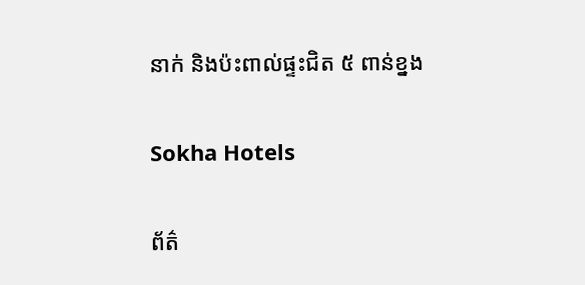នាក់ និងប៉ះពាល់ផ្ទះជិត ៥ ពាន់ខ្នង

Sokha Hotels

ព័ត៌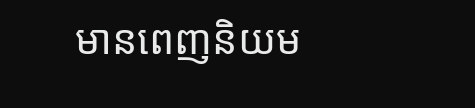មានពេញនិយម